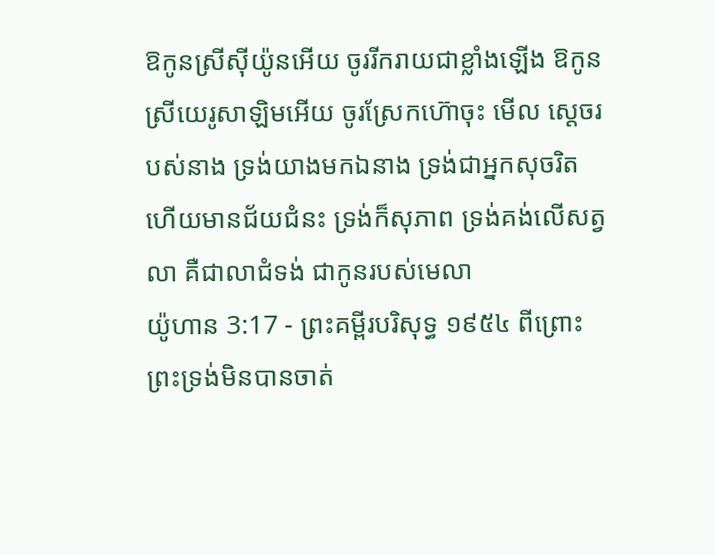ឱកូនស្រីស៊ីយ៉ូនអើយ ចូររីករាយជាខ្លាំងឡើង ឱកូនស្រីយេរូសាឡិមអើយ ចូរស្រែកហ៊ោចុះ មើល ស្តេចរបស់នាង ទ្រង់យាងមកឯនាង ទ្រង់ជាអ្នកសុចរិត ហើយមានជ័យជំនះ ទ្រង់ក៏សុភាព ទ្រង់គង់លើសត្វលា គឺជាលាជំទង់ ជាកូនរបស់មេលា
យ៉ូហាន 3:17 - ព្រះគម្ពីរបរិសុទ្ធ ១៩៥៤ ពីព្រោះព្រះទ្រង់មិនបានចាត់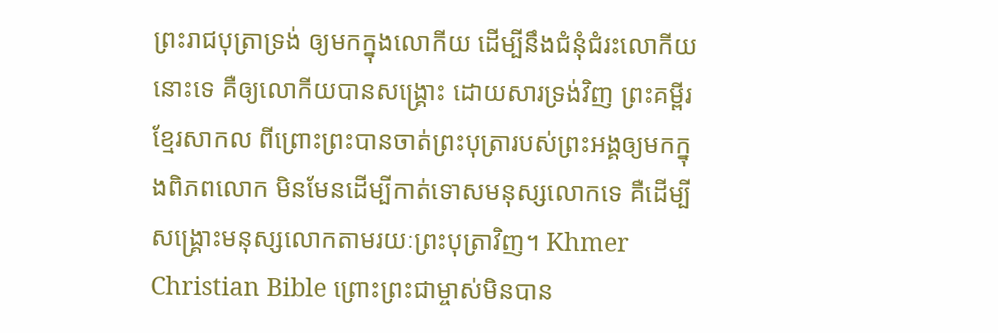ព្រះរាជបុត្រាទ្រង់ ឲ្យមកក្នុងលោកីយ ដើម្បីនឹងជំនុំជំរះលោកីយនោះទេ គឺឲ្យលោកីយបានសង្គ្រោះ ដោយសារទ្រង់វិញ ព្រះគម្ពីរខ្មែរសាកល ពីព្រោះព្រះបានចាត់ព្រះបុត្រារបស់ព្រះអង្គឲ្យមកក្នុងពិភពលោក មិនមែនដើម្បីកាត់ទោសមនុស្សលោកទេ គឺដើម្បីសង្គ្រោះមនុស្សលោកតាមរយៈព្រះបុត្រាវិញ។ Khmer Christian Bible ព្រោះព្រះជាម្ចាស់មិនបាន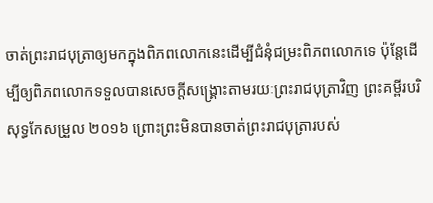ចាត់ព្រះរាជបុត្រាឲ្យមកក្នុងពិភពលោកនេះដើម្បីជំនុំជម្រះពិភពលោកទេ ប៉ុន្ដែដើម្បីឲ្យពិភពលោកទទួលបានសេចក្ដីសង្គ្រោះតាមរយៈព្រះរាជបុត្រាវិញ ព្រះគម្ពីរបរិសុទ្ធកែសម្រួល ២០១៦ ព្រោះព្រះមិនបានចាត់ព្រះរាជបុត្រារបស់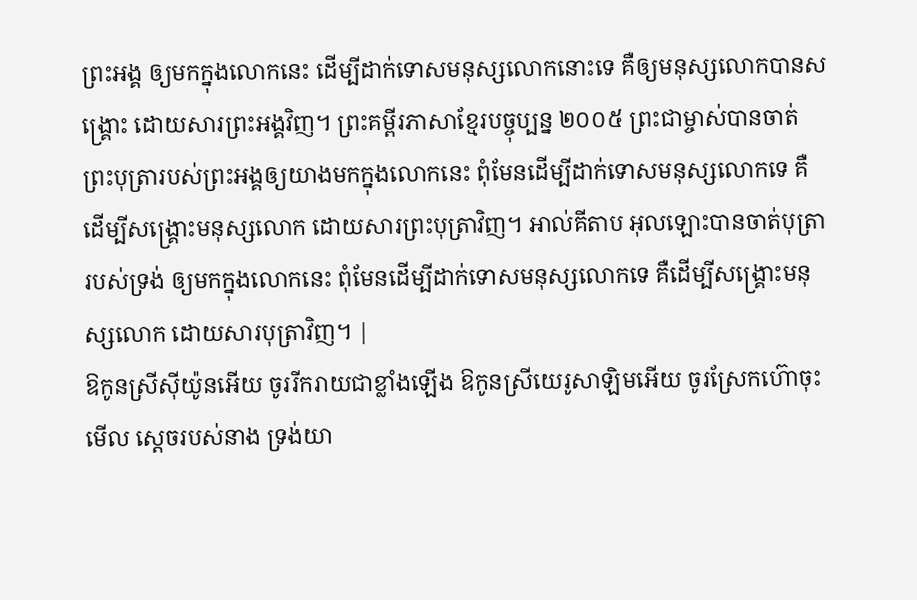ព្រះអង្គ ឲ្យមកក្នុងលោកនេះ ដើម្បីដាក់ទោសមនុស្សលោកនោះទេ គឺឲ្យមនុស្សលោកបានសង្គ្រោះ ដោយសារព្រះអង្គវិញ។ ព្រះគម្ពីរភាសាខ្មែរបច្ចុប្បន្ន ២០០៥ ព្រះជាម្ចាស់បានចាត់ព្រះបុត្រារបស់ព្រះអង្គឲ្យយាងមកក្នុងលោកនេះ ពុំមែនដើម្បីដាក់ទោសមនុស្សលោកទេ គឺដើម្បីសង្គ្រោះមនុស្សលោក ដោយសារព្រះបុត្រាវិញ។ អាល់គីតាប អុលឡោះបានចាត់បុត្រារបស់ទ្រង់ ឲ្យមកក្នុងលោកនេះ ពុំមែនដើម្បីដាក់ទោសមនុស្សលោកទេ គឺដើម្បីសង្គ្រោះមនុស្សលោក ដោយសារបុត្រាវិញ។ |
ឱកូនស្រីស៊ីយ៉ូនអើយ ចូររីករាយជាខ្លាំងឡើង ឱកូនស្រីយេរូសាឡិមអើយ ចូរស្រែកហ៊ោចុះ មើល ស្តេចរបស់នាង ទ្រង់យា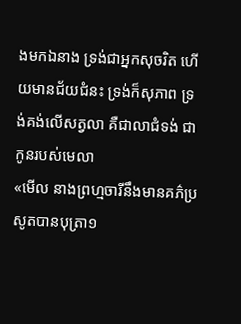ងមកឯនាង ទ្រង់ជាអ្នកសុចរិត ហើយមានជ័យជំនះ ទ្រង់ក៏សុភាព ទ្រង់គង់លើសត្វលា គឺជាលាជំទង់ ជាកូនរបស់មេលា
«មើល នាងព្រហ្មចារីនឹងមានគភ៌ប្រសូតបានបុត្រា១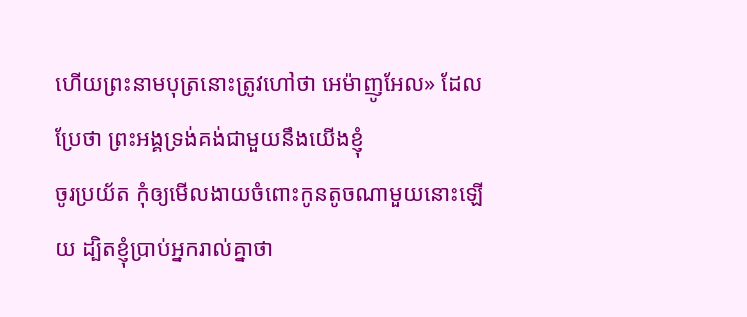ហើយព្រះនាមបុត្រនោះត្រូវហៅថា អេម៉ាញូអែល» ដែលប្រែថា ព្រះអង្គទ្រង់គង់ជាមួយនឹងយើងខ្ញុំ
ចូរប្រយ័ត កុំឲ្យមើលងាយចំពោះកូនតូចណាមួយនោះឡើយ ដ្បិតខ្ញុំប្រាប់អ្នករាល់គ្នាថា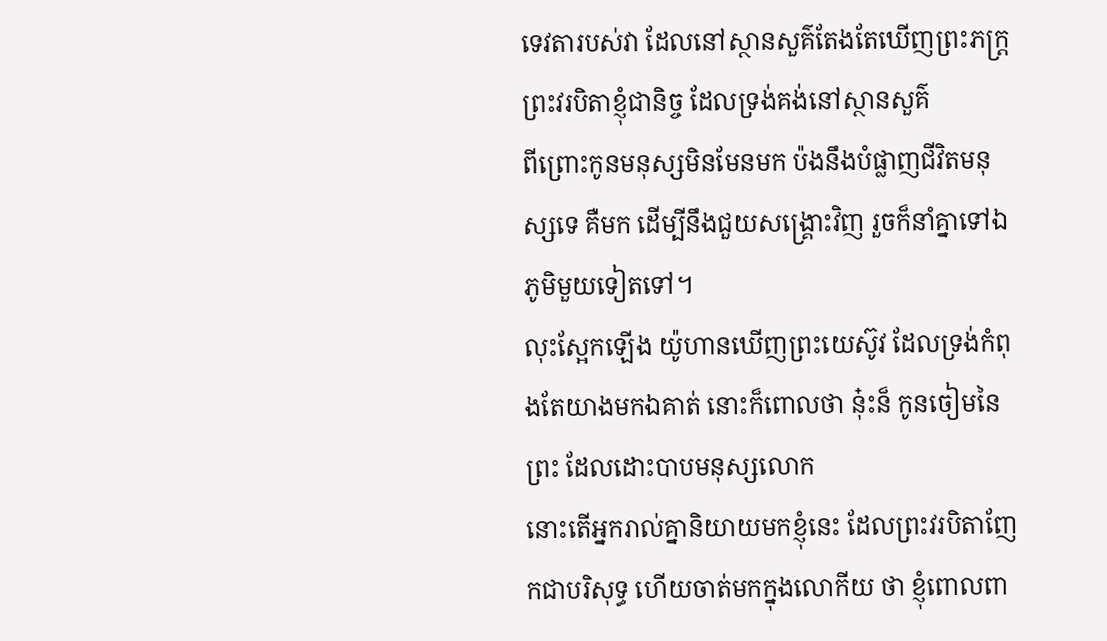ទេវតារបស់វា ដែលនៅស្ថានសួគ៌តែងតែឃើញព្រះភក្ត្រព្រះវរបិតាខ្ញុំជានិច្ច ដែលទ្រង់គង់នៅស្ថានសួគ៌
ពីព្រោះកូនមនុស្សមិនមែនមក ប៉ងនឹងបំផ្លាញជីវិតមនុស្សទេ គឺមក ដើម្បីនឹងជួយសង្គ្រោះវិញ រួចក៏នាំគ្នាទៅឯភូមិមួយទៀតទៅ។
លុះស្អែកឡើង យ៉ូហានឃើញព្រះយេស៊ូវ ដែលទ្រង់កំពុងតែយាងមកឯគាត់ នោះក៏ពោលថា នុ៎ះន៏ កូនចៀមនៃព្រះ ដែលដោះបាបមនុស្សលោក
នោះតើអ្នករាល់គ្នានិយាយមកខ្ញុំនេះ ដែលព្រះវរបិតាញែកជាបរិសុទ្ធ ហើយចាត់មកក្នុងលោកីយ ថា ខ្ញុំពោលពា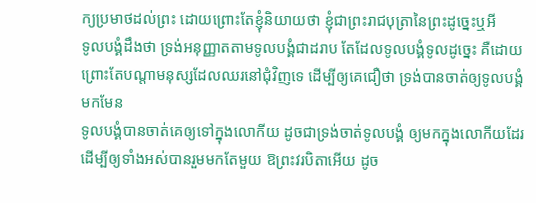ក្យប្រមាថដល់ព្រះ ដោយព្រោះតែខ្ញុំនិយាយថា ខ្ញុំជាព្រះរាជបុត្រានៃព្រះដូច្នេះឬអី
ទូលបង្គំដឹងថា ទ្រង់អនុញ្ញាតតាមទូលបង្គំជាដរាប តែដែលទូលបង្គំទូលដូច្នេះ គឺដោយព្រោះតែបណ្តាមនុស្សដែលឈរនៅជុំវិញទេ ដើម្បីឲ្យគេជឿថា ទ្រង់បានចាត់ឲ្យទូលបង្គំមកមែន
ទូលបង្គំបានចាត់គេឲ្យទៅក្នុងលោកីយ ដូចជាទ្រង់ចាត់ទូលបង្គំ ឲ្យមកក្នុងលោកីយដែរ
ដើម្បីឲ្យទាំងអស់បានរួមមកតែមួយ ឱព្រះវរបិតាអើយ ដូច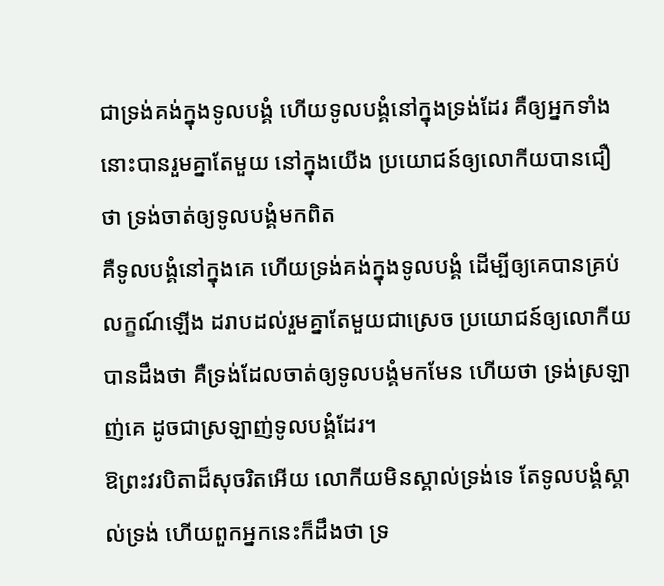ជាទ្រង់គង់ក្នុងទូលបង្គំ ហើយទូលបង្គំនៅក្នុងទ្រង់ដែរ គឺឲ្យអ្នកទាំងនោះបានរួមគ្នាតែមួយ នៅក្នុងយើង ប្រយោជន៍ឲ្យលោកីយបានជឿថា ទ្រង់ចាត់ឲ្យទូលបង្គំមកពិត
គឺទូលបង្គំនៅក្នុងគេ ហើយទ្រង់គង់ក្នុងទូលបង្គំ ដើម្បីឲ្យគេបានគ្រប់លក្ខណ៍ឡើង ដរាបដល់រួមគ្នាតែមួយជាស្រេច ប្រយោជន៍ឲ្យលោកីយបានដឹងថា គឺទ្រង់ដែលចាត់ឲ្យទូលបង្គំមកមែន ហើយថា ទ្រង់ស្រឡាញ់គេ ដូចជាស្រឡាញ់ទូលបង្គំដែរ។
ឱព្រះវរបិតាដ៏សុចរិតអើយ លោកីយមិនស្គាល់ទ្រង់ទេ តែទូលបង្គំស្គាល់ទ្រង់ ហើយពួកអ្នកនេះក៏ដឹងថា ទ្រ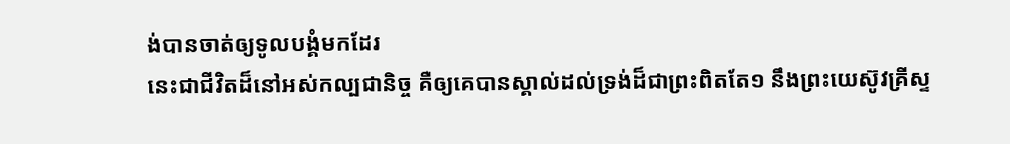ង់បានចាត់ឲ្យទូលបង្គំមកដែរ
នេះជាជីវិតដ៏នៅអស់កល្បជានិច្ច គឺឲ្យគេបានស្គាល់ដល់ទ្រង់ដ៏ជាព្រះពិតតែ១ នឹងព្រះយេស៊ូវគ្រីស្ទ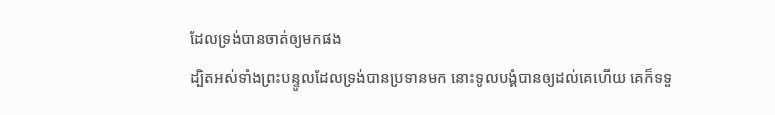ដែលទ្រង់បានចាត់ឲ្យមកផង
ដ្បិតអស់ទាំងព្រះបន្ទូលដែលទ្រង់បានប្រទានមក នោះទូលបង្គំបានឲ្យដល់គេហើយ គេក៏ទទួ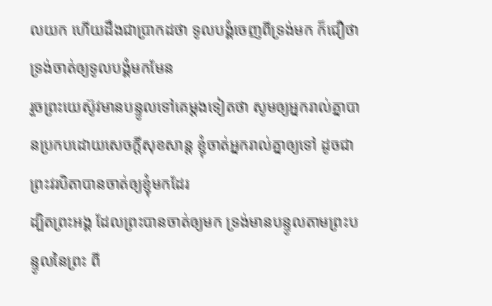លយក ហើយដឹងជាប្រាកដថា ទូលបង្គំចេញពីទ្រង់មក ក៏ជឿថា ទ្រង់ចាត់ឲ្យទូលបង្គំមកមែន
រួចព្រះយេស៊ូវមានបន្ទូលទៅគេម្តងទៀតថា សូមឲ្យអ្នករាល់គ្នាបានប្រកបដោយសេចក្ដីសុខសាន្ត ខ្ញុំចាត់អ្នករាល់គ្នាឲ្យទៅ ដូចជាព្រះវរបិតាបានចាត់ឲ្យខ្ញុំមកដែរ
ដ្បិតព្រះអង្គ ដែលព្រះបានចាត់ឲ្យមក ទ្រង់មានបន្ទូលតាមព្រះបន្ទូលនៃព្រះ ពី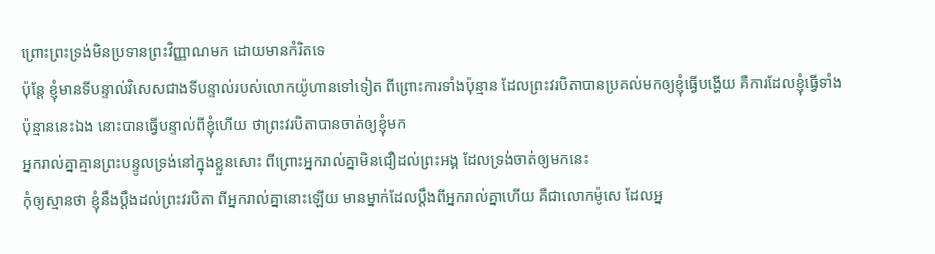ព្រោះព្រះទ្រង់មិនប្រទានព្រះវិញ្ញាណមក ដោយមានកំរិតទេ
ប៉ុន្តែ ខ្ញុំមានទីបន្ទាល់វិសេសជាងទីបន្ទាល់របស់លោកយ៉ូហានទៅទៀត ពីព្រោះការទាំងប៉ុន្មាន ដែលព្រះវរបិតាបានប្រគល់មកឲ្យខ្ញុំធ្វើបង្ហើយ គឺការដែលខ្ញុំធ្វើទាំងប៉ុន្មាននេះឯង នោះបានធ្វើបន្ទាល់ពីខ្ញុំហើយ ថាព្រះវរបិតាបានចាត់ឲ្យខ្ញុំមក
អ្នករាល់គ្នាគ្មានព្រះបន្ទូលទ្រង់នៅក្នុងខ្លួនសោះ ពីព្រោះអ្នករាល់គ្នាមិនជឿដល់ព្រះអង្គ ដែលទ្រង់ចាត់ឲ្យមកនេះ
កុំឲ្យស្មានថា ខ្ញុំនឹងប្តឹងដល់ព្រះវរបិតា ពីអ្នករាល់គ្នានោះឡើយ មានម្នាក់ដែលប្តឹងពីអ្នករាល់គ្នាហើយ គឺជាលោកម៉ូសេ ដែលអ្ន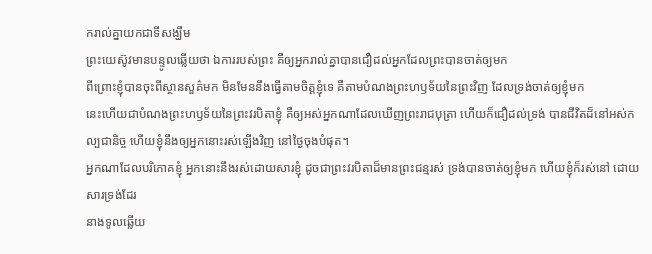ករាល់គ្នាយកជាទីសង្ឃឹម
ព្រះយេស៊ូវមានបន្ទូលឆ្លើយថា ឯការរបស់ព្រះ គឺឲ្យអ្នករាល់គ្នាបានជឿដល់អ្នកដែលព្រះបានចាត់ឲ្យមក
ពីព្រោះខ្ញុំបានចុះពីស្ថានសួគ៌មក មិនមែននឹងធ្វើតាមចិត្តខ្ញុំទេ គឺតាមបំណងព្រះហឫទ័យនៃព្រះវិញ ដែលទ្រង់ចាត់ឲ្យខ្ញុំមក
នេះហើយជាបំណងព្រះហឫទ័យនៃព្រះវរបិតាខ្ញុំ គឺឲ្យអស់អ្នកណាដែលឃើញព្រះរាជបុត្រា ហើយក៏ជឿដល់ទ្រង់ បានជីវិតដ៏នៅអស់កល្បជានិច្ច ហើយខ្ញុំនឹងឲ្យអ្នកនោះរស់ឡើងវិញ នៅថ្ងៃចុងបំផុត។
អ្នកណាដែលបរិភោគខ្ញុំ អ្នកនោះនឹងរស់ដោយសារខ្ញុំ ដូចជាព្រះវរបិតាដ៏មានព្រះជន្មរស់ ទ្រង់បានចាត់ឲ្យខ្ញុំមក ហើយខ្ញុំក៏រស់នៅ ដោយសារទ្រង់ដែរ
នាងទូលឆ្លើយ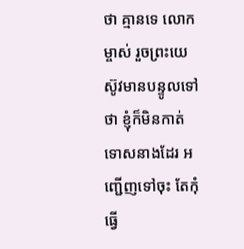ថា គ្មានទេ លោកម្ចាស់ រួចព្រះយេស៊ូវមានបន្ទូលទៅថា ខ្ញុំក៏មិនកាត់ទោសនាងដែរ អញ្ជើញទៅចុះ តែកុំធ្វើ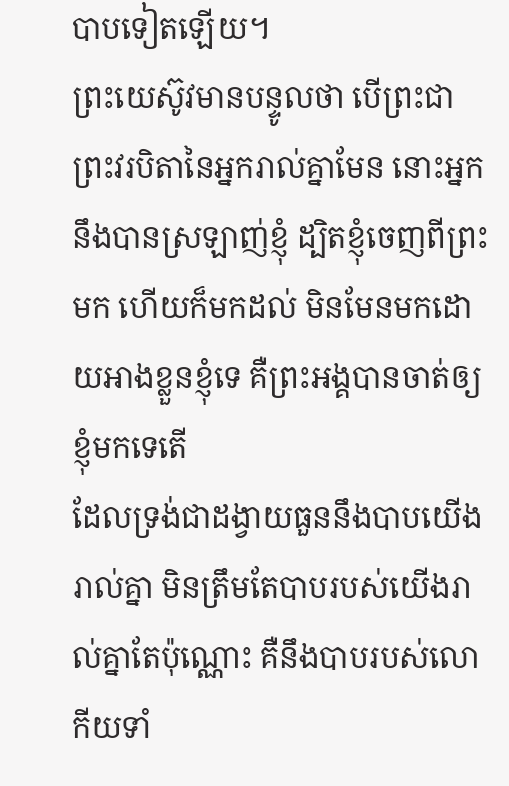បាបទៀតឡើយ។
ព្រះយេស៊ូវមានបន្ទូលថា បើព្រះជាព្រះវរបិតានៃអ្នករាល់គ្នាមែន នោះអ្នកនឹងបានស្រឡាញ់ខ្ញុំ ដ្បិតខ្ញុំចេញពីព្រះមក ហើយក៏មកដល់ មិនមែនមកដោយអាងខ្លួនខ្ញុំទេ គឺព្រះអង្គបានចាត់ឲ្យខ្ញុំមកទេតើ
ដែលទ្រង់ជាដង្វាយធួននឹងបាបយើងរាល់គ្នា មិនត្រឹមតែបាបរបស់យើងរាល់គ្នាតែប៉ុណ្ណោះ គឺនឹងបាបរបស់លោកីយទាំ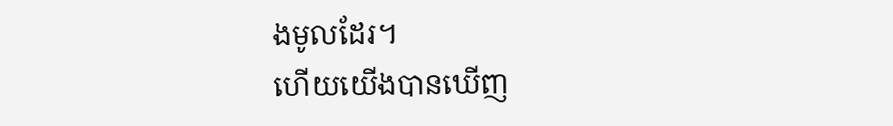ងមូលដែរ។
ហើយយើងបានឃើញ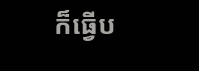ក៏ធ្វើប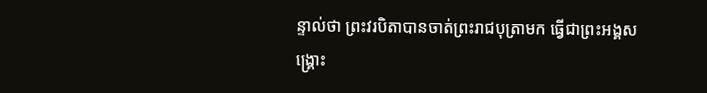ន្ទាល់ថា ព្រះវរបិតាបានចាត់ព្រះរាជបុត្រាមក ធ្វើជាព្រះអង្គសង្គ្រោះ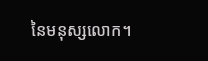នៃមនុស្សលោក។